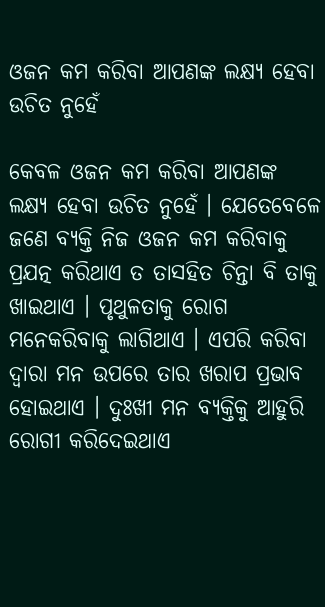ଓଜନ କମ କରିବା ଆପଣଙ୍କ ଲକ୍ଷ୍ୟ ହେବା ଉଚିତ ନୁହେଁ

କେବଳ ଓଜନ କମ କରିବା ଆପଣଙ୍କ ଲକ୍ଷ୍ୟ ହେବା ଉଚିତ ନୁହେଁ । ଯେତେବେଳେ ଜଣେ ବ୍ୟକ୍ତି ନିଜ ଓଜନ କମ କରିବାକୁ ପ୍ରଯତ୍ନ କରିଥାଏ ତ ତାସହିତ ଚିନ୍ତା ବି ତାକୁ ଖାଇଥାଏ । ପୃଥୁଳତାକୁ ରୋଗ ମନେକରିବାକୁ ଲାଗିଥାଏ । ଏପରି କରିବା ଦ୍ୱାରା ମନ ଉପରେ ତାର ଖରାପ ପ୍ରଭାବ ହୋଇଥାଏ । ଦୁଃଖୀ ମନ ବ୍ୟକ୍ତିକୁ ଆହୁରି ରୋଗୀ କରିଦେଇଥାଏ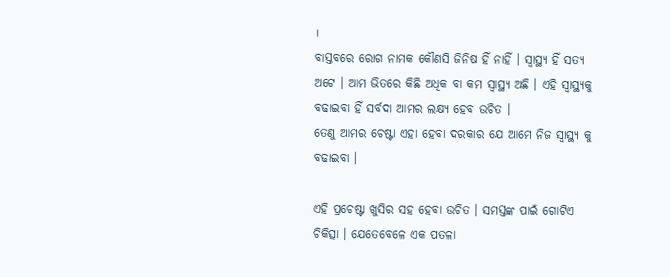।
ବାସ୍ତବରେ ରୋଗ ନାମକ କୌଣସି ଜିନିଷ ହିଁ ନାହିଁ । ସ୍ୱାସ୍ଥ୍ୟ ହିଁ ସତ୍ୟ ଅଟେ । ଆମ ଭିତରେ କିଛି ଅଧିକ ବା କମ ସ୍ୱାସ୍ଥ୍ୟ ଅଛି । ଏହି ସ୍ୱାସ୍ଥ୍ୟକୁ ବଢାଇବା ହିଁ ସର୍ବଦା ଆମର ଲକ୍ଷ୍ୟ ହେବ ଉଚିତ ।
ତେଣୁ ଆମର ଚେଷ୍ଟା ଏହା ହେବା ଦରକାର ଯେ ଆମେ ନିଜ ସ୍ୱାସ୍ଥ୍ୟ କୁ ବଢାଇବା ।

ଏହି ପ୍ରଚେଷ୍ଟା ଖୁସିର ସହ ହେବା ଉଚିତ । ସମସ୍ତଙ୍କ ପାଇଁ ଗୋଟିଏ ଚିକିତ୍ସା । ଯେତେବେଳେ ଏକ ପତଳା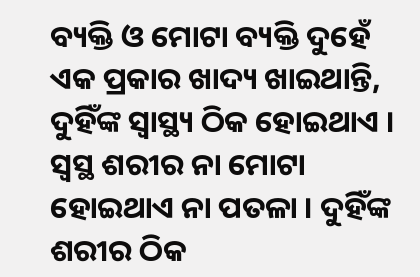ବ୍ୟକ୍ତି ଓ ମୋଟା ବ୍ୟକ୍ତି ଦୁହେଁ ଏକ ପ୍ରକାର ଖାଦ୍ୟ ଖାଇଥାନ୍ତି, ଦୁହିଁଙ୍କ ସ୍ୱାସ୍ଥ୍ୟ ଠିକ ହୋଇଥାଏ । ସ୍ଵସ୍ଥ ଶରୀର ନା ମୋଟା ହୋଇଥାଏ ନା ପତଳା । ଦୁହିଁଙ୍କ ଶରୀର ଠିକ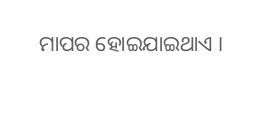ମାପର ହୋଇଯାଇଥାଏ ।